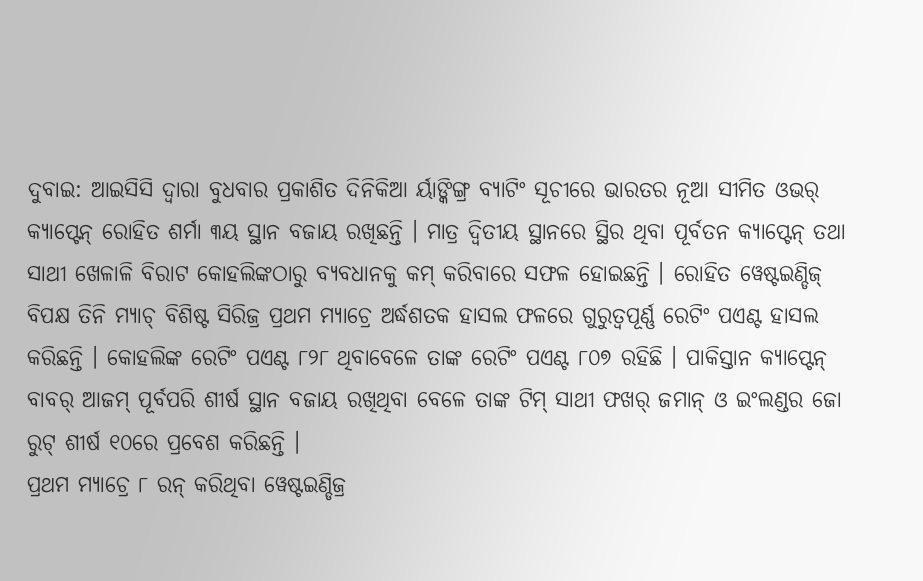ଦୁବାଇ: ଆଇସିସି ଦ୍ୱାରା ବୁଧବାର ପ୍ରକାଶିତ ଦିନିକିଆ ର୍ୟାଙ୍କିଙ୍ଗ୍ର ବ୍ୟାଟିଂ ସୂଚୀରେ ଭାରତର ନୂଆ ସୀମିତ ଓଭର୍ କ୍ୟାପ୍ଟେନ୍ ରୋହିତ ଶର୍ମା ୩ୟ ସ୍ଥାନ ବଜାୟ ରଖିଛନ୍ତି । ମାତ୍ର ଦ୍ୱିତୀୟ ସ୍ଥାନରେ ସ୍ଥିର ଥିବା ପୂର୍ବତନ କ୍ୟାପ୍ଟେନ୍ ତଥା ସାଥୀ ଖେଳାଳି ବିରାଟ କୋହଲିଙ୍କଠାରୁ ବ୍ୟବଧାନକୁ କମ୍ କରିବାରେ ସଫଳ ହୋଇଛନ୍ତି । ରୋହିତ ୱେଷ୍ଟଇଣ୍ଡିଜ୍ ବିପକ୍ଷ ତିନି ମ୍ୟାଚ୍ ବିଶିଷ୍ଟ ସିରିଜ୍ର ପ୍ରଥମ ମ୍ୟାଚ୍ରେ ଅର୍ଦ୍ଧଶତକ ହାସଲ ଫଳରେ ଗୁରୁତ୍ୱପୂର୍ଣ୍ଣ ରେଟିଂ ପଏଣ୍ଟ ହାସଲ କରିଛନ୍ତି । କୋହଲିଙ୍କ ରେଟିଂ ପଏଣ୍ଟ ୮୨୮ ଥିବାବେଳେ ତାଙ୍କ ରେଟିଂ ପଏଣ୍ଟ ୮୦୭ ରହିଛି । ପାକିସ୍ତାନ କ୍ୟାପ୍ଟେନ୍ ବାବର୍ ଆଜମ୍ ପୂର୍ବପରି ଶୀର୍ଷ ସ୍ଥାନ ବଜାୟ ରଖିଥିବା ବେଳେ ତାଙ୍କ ଟିମ୍ ସାଥୀ ଫଖର୍ ଜମାନ୍ ଓ ଇଂଲଣ୍ଡର ଜୋ ରୁଟ୍ ଶୀର୍ଷ ୧୦ରେ ପ୍ରବେଶ କରିଛନ୍ତି ।
ପ୍ରଥମ ମ୍ୟାଚ୍ରେ ୮ ରନ୍ କରିଥିବା ୱେଷ୍ଟଇଣ୍ଡିଜ୍ର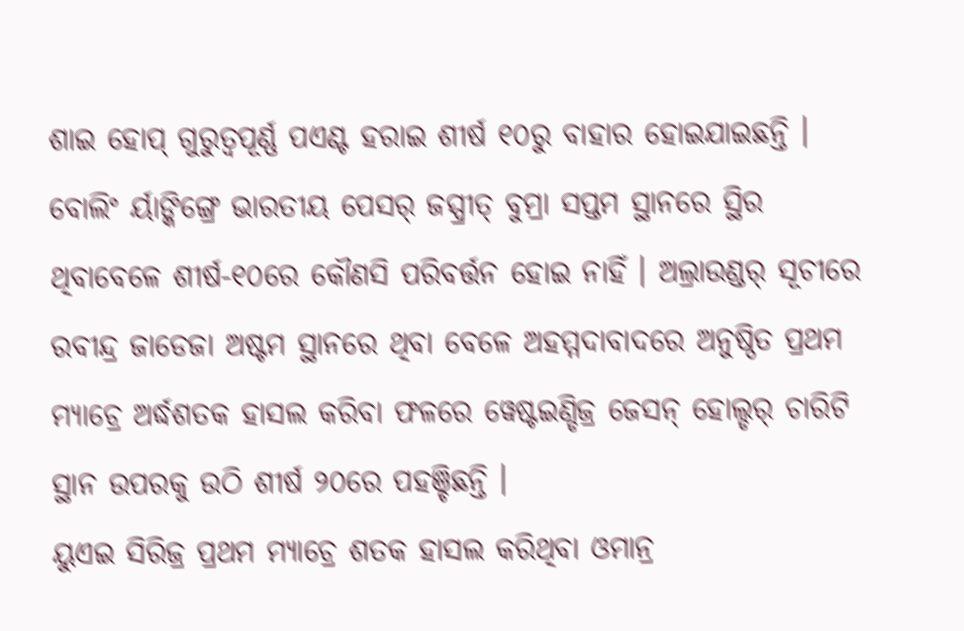ଶାଇ ହୋପ୍ ଗୁରୁତ୍ୱପୂର୍ଣ୍ଣ ପଏଣ୍ଟ ହରାଇ ଶୀର୍ଷ ୧୦ରୁ ବାହାର ହୋଇଯାଇଛନ୍ତି । ବୋଲିଂ ର୍ୟାଙ୍କିଙ୍ଗ୍ରେ ଭାରତୀୟ ପେସର୍ ଜସ୍ପ୍ରୀତ୍ ବୁମ୍ରା ସପ୍ତମ ସ୍ଥାନରେ ସ୍ଥିର ଥିବାବେଳେ ଶୀର୍ଷ-୧୦ରେ କୌଣସି ପରିବର୍ତ୍ତନ ହୋଇ ନାହିଁ । ଅଲ୍ରାଉଣ୍ଡର୍ ସୂଚୀରେ ରବୀନ୍ଦ୍ର ଜାଡେଜା ଅଷ୍ଟମ ସ୍ଥାନରେ ଥିବା ବେଳେ ଅହମ୍ମଦାବାଦରେ ଅନୁଷ୍ଠିତ ପ୍ରଥମ ମ୍ୟାଚ୍ରେ ଅର୍ଦ୍ଧଶତକ ହାସଲ କରିବା ଫଳରେ ୱେଷ୍ଟଇଣ୍ଡିଜ୍ର ଜେସନ୍ ହୋଲ୍ଡର୍ ଚାରିଟି ସ୍ଥାନ ଉପରକୁ ଉଠି ଶୀର୍ଷ ୨୦ରେ ପହଞ୍ଚିଛନ୍ତି ।
ୟୁଏଇ ସିରିଜ୍ର ପ୍ରଥମ ମ୍ୟାଚ୍ରେ ଶତକ ହାସଲ କରିଥିବା ଓମାନ୍ର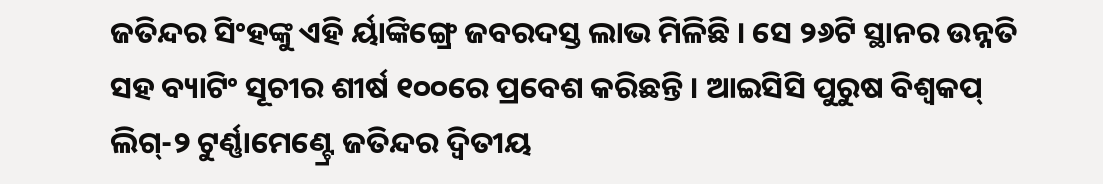ଜତିନ୍ଦର ସିଂହଙ୍କୁ ଏହି ର୍ୟାଙ୍କିଙ୍ଗ୍ରେ ଜବରଦସ୍ତ ଲାଭ ମିଳିଛି । ସେ ୨୬ଟି ସ୍ଥାନର ଉନ୍ନତି ସହ ବ୍ୟାଟିଂ ସୂଚୀର ଶୀର୍ଷ ୧୦୦ରେ ପ୍ରବେଶ କରିଛନ୍ତି । ଆଇସିସି ପୁରୁଷ ବିଶ୍ୱକପ୍ ଲିଗ୍-୨ ଟୁର୍ଣ୍ଣାମେଣ୍ଟ୍ରେ ଜତିନ୍ଦର ଦ୍ୱିତୀୟ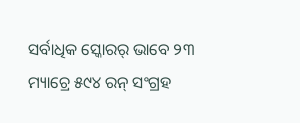ସର୍ବାଧିକ ସ୍କୋରର୍ ଭାବେ ୨୩ ମ୍ୟାଚ୍ରେ ୫୯୪ ରନ୍ ସଂଗ୍ରହ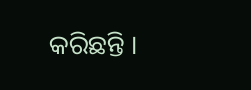କରିଛନ୍ତି ।